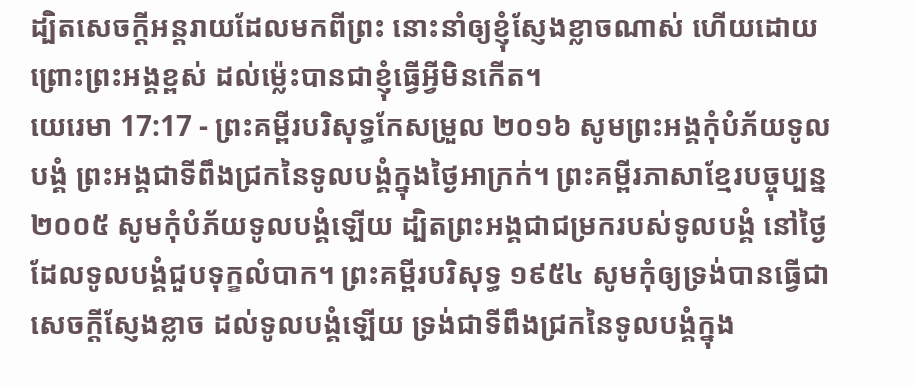ដ្បិតសេចក្ដីអន្តរាយដែលមកពីព្រះ នោះនាំឲ្យខ្ញុំស្ញែងខ្លាចណាស់ ហើយដោយព្រោះព្រះអង្គខ្ពស់ ដល់ម៉្លេះបានជាខ្ញុំធ្វើអ្វីមិនកើត។
យេរេមា 17:17 - ព្រះគម្ពីរបរិសុទ្ធកែសម្រួល ២០១៦ សូមព្រះអង្គកុំបំភ័យទូលបង្គំ ព្រះអង្គជាទីពឹងជ្រកនៃទូលបង្គំក្នុងថ្ងៃអាក្រក់។ ព្រះគម្ពីរភាសាខ្មែរបច្ចុប្បន្ន ២០០៥ សូមកុំបំភ័យទូលបង្គំឡើយ ដ្បិតព្រះអង្គជាជម្រករបស់ទូលបង្គំ នៅថ្ងៃដែលទូលបង្គំជួបទុក្ខលំបាក។ ព្រះគម្ពីរបរិសុទ្ធ ១៩៥៤ សូមកុំឲ្យទ្រង់បានធ្វើជាសេចក្ដីស្ញែងខ្លាច ដល់ទូលបង្គំឡើយ ទ្រង់ជាទីពឹងជ្រកនៃទូលបង្គំក្នុង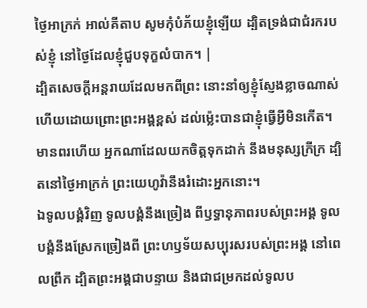ថ្ងៃអាក្រក់ អាល់គីតាប សូមកុំបំភ័យខ្ញុំឡើយ ដ្បិតទ្រង់ជាជំរករបស់ខ្ញុំ នៅថ្ងៃដែលខ្ញុំជួបទុក្ខលំបាក។ |
ដ្បិតសេចក្ដីអន្តរាយដែលមកពីព្រះ នោះនាំឲ្យខ្ញុំស្ញែងខ្លាចណាស់ ហើយដោយព្រោះព្រះអង្គខ្ពស់ ដល់ម៉្លេះបានជាខ្ញុំធ្វើអ្វីមិនកើត។
មានពរហើយ អ្នកណាដែលយកចិត្តទុកដាក់ នឹងមនុស្សក្រីក្រ ដ្បិតនៅថ្ងៃអាក្រក់ ព្រះយេហូវ៉ានឹងរំដោះអ្នកនោះ។
ឯទូលបង្គំវិញ ទូលបង្គំនឹងច្រៀង ពីឫទ្ធានុភាពរបស់ព្រះអង្គ ទូលបង្គំនឹងស្រែកច្រៀងពី ព្រះហឫទ័យសប្បុរសរបស់ព្រះអង្គ នៅពេលព្រឹក ដ្បិតព្រះអង្គជាបន្ទាយ និងជាជម្រកដល់ទូលប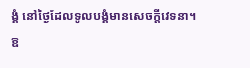ង្គំ នៅថ្ងៃដែលទូលបង្គំមានសេចក្ដីវេទនា។
ឱ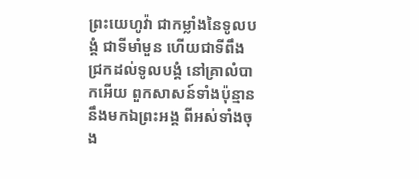ព្រះយេហូវ៉ា ជាកម្លាំងនៃទូលបង្គំ ជាទីមាំមួន ហើយជាទីពឹងជ្រកដល់ទូលបង្គំ នៅគ្រាលំបាកអើយ ពួកសាសន៍ទាំងប៉ុន្មាននឹងមកឯព្រះអង្គ ពីអស់ទាំងចុង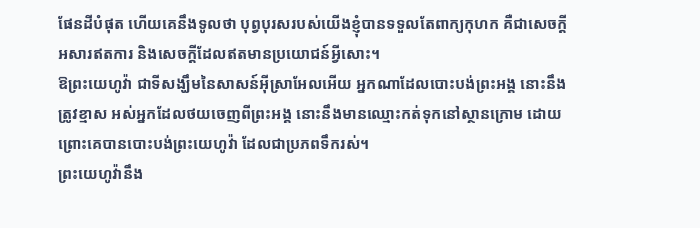ផែនដីបំផុត ហើយគេនឹងទូលថា បុព្វបុរសរបស់យើងខ្ញុំបានទទួលតែពាក្យកុហក គឺជាសេចក្ដីអសារឥតការ និងសេចក្ដីដែលឥតមានប្រយោជន៍អ្វីសោះ។
ឱព្រះយេហូវ៉ា ជាទីសង្ឃឹមនៃសាសន៍អ៊ីស្រាអែលអើយ អ្នកណាដែលបោះបង់ព្រះអង្គ នោះនឹងត្រូវខ្មាស អស់អ្នកដែលថយចេញពីព្រះអង្គ នោះនឹងមានឈ្មោះកត់ទុកនៅស្ថានក្រោម ដោយព្រោះគេបានបោះបង់ព្រះយេហូវ៉ា ដែលជាប្រភពទឹករស់។
ព្រះយេហូវ៉ានឹង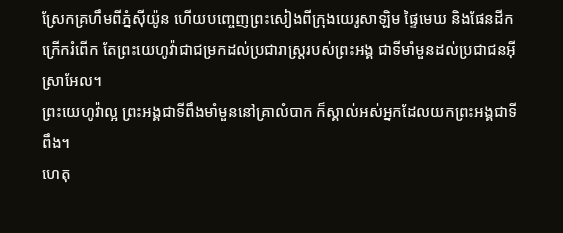ស្រែកគ្រហឹមពីភ្នំស៊ីយ៉ូន ហើយបញ្ចេញព្រះសៀងពីក្រុងយេរូសាឡិម ផ្ទៃមេឃ និងផែនដីកក្រើករំពើក តែព្រះយេហូវ៉ាជាជម្រកដល់ប្រជារាស្ត្ររបស់ព្រះអង្គ ជាទីមាំមួនដល់ប្រជាជនអ៊ីស្រាអែល។
ព្រះយេហូវ៉ាល្អ ព្រះអង្គជាទីពឹងមាំមួននៅគ្រាលំបាក ក៏ស្គាល់អស់អ្នកដែលយកព្រះអង្គជាទីពឹង។
ហេតុ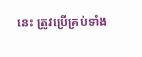នេះ ត្រូវប្រើគ្រប់ទាំង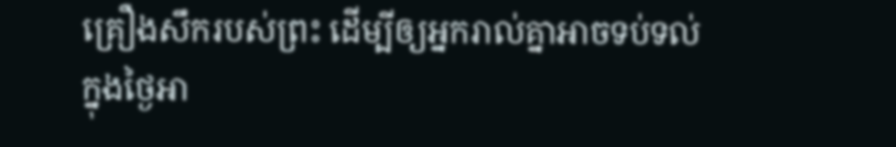គ្រឿងសឹករបស់ព្រះ ដើម្បីឲ្យអ្នករាល់គ្នាអាចទប់ទល់ក្នុងថ្ងៃអា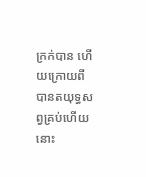ក្រក់បាន ហើយក្រោយពីបានតយុទ្ធសព្វគ្រប់ហើយ នោះ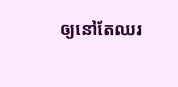ឲ្យនៅតែឈរ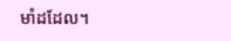មាំដដែល។